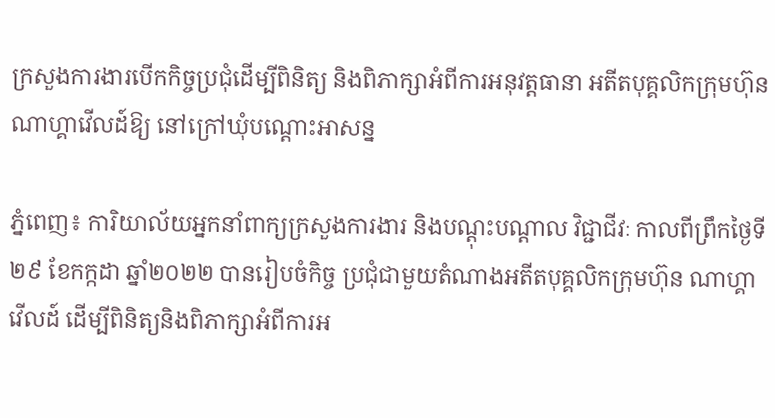ក្រសួងការងារបើកកិច្ចប្រជុំដើម្បីពិនិត្យ និងពិភាក្សាអំពីការអនុវត្តធានា អតីតបុគ្គលិកក្រុមហ៊ុនណាហ្គាវើលដ៍ឱ្យ នៅក្រៅឃុំបណ្តោះអាសន្ន

ភ្នំពេញ៖ ការិយាល័យអ្នកនាំពាក្យក្រសួងការងារ និងបណ្ដុះបណ្តាល វិជ្ជាជីវៈ កាលពីព្រឹកថ្ងៃទី២៩ ខែកក្កដា ឆ្នាំ២០២២ បានរៀបចំកិច្ច ប្រជុំជាមួយតំណាងអតីតបុគ្គលិកក្រុមហ៊ុន ណាហ្គាវើលដ៍ ដើម្បីពិនិត្យនិងពិភាក្សាអំពីការអ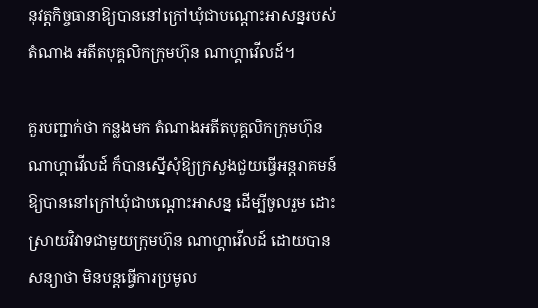នុវត្តកិច្ចធានាឱ្យបាននៅក្រៅឃុំជាបណ្ដោះអាសន្នរបស់តំណាង អតីតបុគ្គលិកក្រុមហ៊ុន ណាហ្គាវើលដ៍។

គួរបញ្ជាក់ថា កន្លងមក តំណាងអតីតបុគ្គលិកក្រុមហ៊ុន ណាហ្គាវើលដ៍ ក៏បានស្នើសុំឱ្យក្រសួងជួយធ្វើអន្តរាគមន៍ឱ្យបាននៅក្រៅឃុំជាបណ្ដោះអាសន្ន ដើម្បីចូលរួម ដោះស្រាយវិវាទជាមួយក្រុមហ៊ុន ណាហ្គាវើលដ៍ ដោយបានសន្យាថា មិនបន្តធ្វើការប្រមូល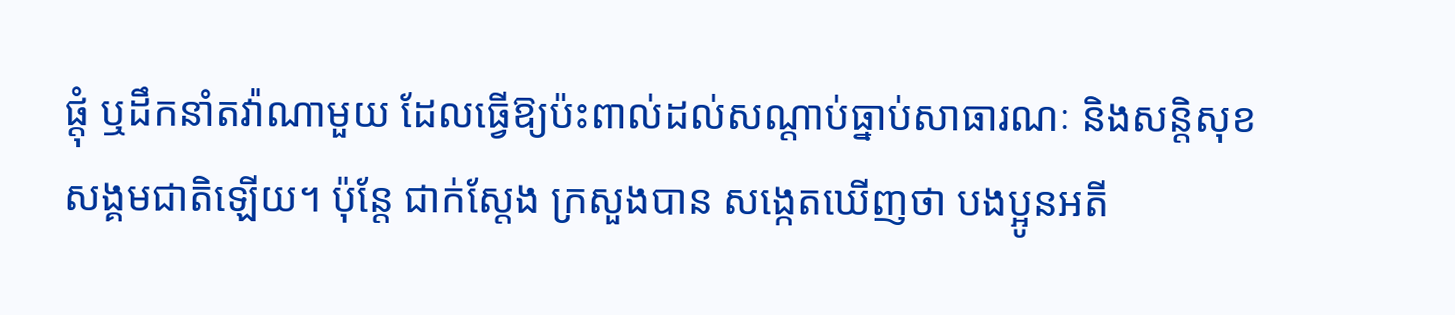ផ្តុំ ឬដឹកនាំតវ៉ាណាមួយ ដែលធ្វើឱ្យប៉ះពាល់ដល់សណ្ដាប់ធ្នាប់សាធារណៈ និងសន្តិសុខ សង្គមជាតិឡើយ។ ប៉ុន្តែ ជាក់ស្តែង ក្រសួងបាន សង្កេតឃើញថា បងប្អូនអតី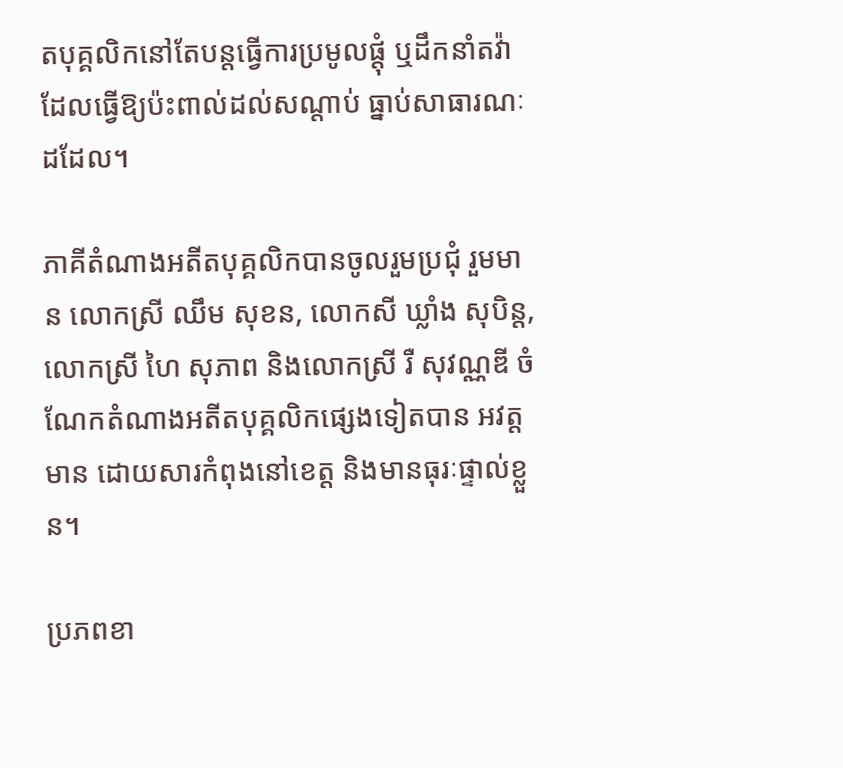តបុគ្គលិកនៅតែបន្តធ្វើការប្រមូលផ្តុំ ឬដឹកនាំតវ៉ា ដែលធ្វើឱ្យប៉ះពាល់ដល់សណ្ដាប់ ធ្នាប់សាធារណៈដដែល។

ភាគីតំណាងអតីតបុគ្គលិកបានចូលរួមប្រជុំ រួមមាន លោកស្រី ឈឹម សុខន, លោកសី ឃ្លាំង សុបិន្ត, លោកស្រី ហៃ សុភាព និងលោកស្រី រឺ សុវណ្ណឌី ចំណែកតំណាងអតីតបុគ្គលិកផ្សេងទៀតបាន អវត្តមាន ដោយសារកំពុងនៅខេត្ត និងមានធុរៈផ្ទាល់ខ្លួន។

ប្រភពខា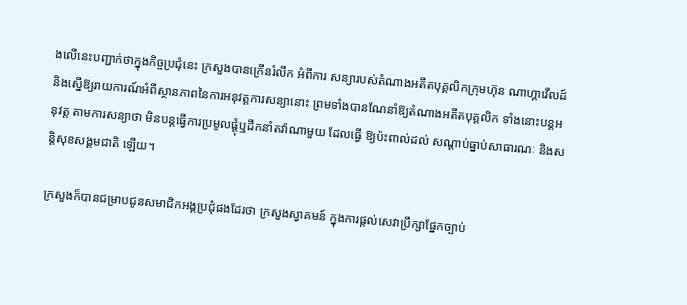ងលើនេះបញ្ជាក់ថាក្នុងកិច្ចប្រជុំនេះ ក្រសួងបានក្រើនរំលឹក អំពីការ សន្យារបស់តំណាងអតីតបុគ្គលិកក្រុមហ៊ុន ណាហ្គាវើលដ៍ និងស្នើឱ្យរាយការណ៍អំពីស្ថានភាពនៃការអនុវត្តការសន្យានោះ ព្រមទាំងបានណែនាំឱ្យតំណាងអតីតបុគ្គលិក ទាំងនោះបន្តអនុវត្ត តាមការសន្យាថា មិនបន្តធ្វើការប្រមូលផ្តុំឬដឹកនាំតវ៉ាណាមួយ ដែលធ្វើ ឱ្យប៉ះពាល់ដល់ សណ្ដាប់ធ្នាប់សាធារណៈ និងសន្តិសុខសង្គមជាតិ ឡើយ។

ក្រសួងក៏បានជម្រាបជូនសមាជិកអង្គប្រជុំផងដែរថា ក្រសួងស្វាគមន៍ ក្នុងការផ្តល់សេវាប្រឹក្សាផ្នែកច្បាប់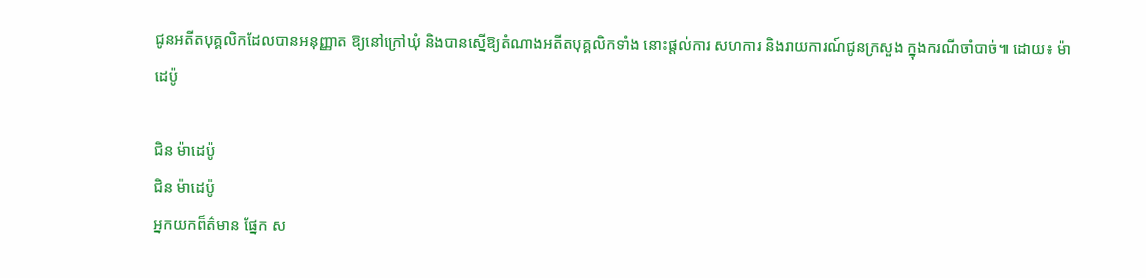ជូនអតីតបុគ្គលិកដែលបានអនុញ្ញាត ឱ្យនៅក្រៅឃុំ និងបានស្នើឱ្យតំណាងអតីតបុគ្គលិកទាំង នោះផ្តល់ការ សហការ និងរាយការណ៍ជូនក្រសួង ក្នុងករណីចាំបាច់៕ ដោយ៖ ម៉ាដេប៉ូ

ជិន ម៉ាដេប៉ូ
ជិន ម៉ាដេប៉ូ
អ្នកយកព៏ត៌មាន ផ្នែក ស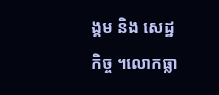ង្គម និង សេដ្ឋកិច្ច ។លោកធ្លា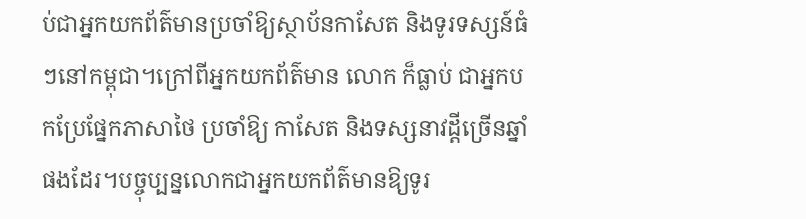ប់ជាអ្នកយកព័ត៌មានប្រចាំឱ្យស្ថាប័នកាសែត និងទូរទស្សន៍ធំៗនៅកម្ពុជា។ក្រៅពីអ្នកយកព័ត៌មាន លោក ក៏ធ្លាប់ ជាអ្នកបកប្រែផ្នែកភាសាថៃ ប្រចាំឱ្យ កាសែត និងទស្សនាវដ្តីច្រើនឆ្នាំផងដែរ។បច្ចុប្បន្នលោកជាអ្នកយកព័ត៌មានឱ្យទូរ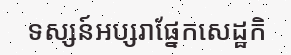ទស្សន៍អប្សរាផ្នែកសេដ្ឋកិ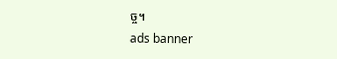ច្ច។
ads banner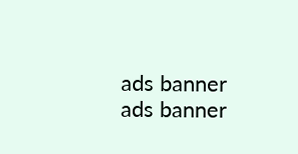ads banner
ads banner